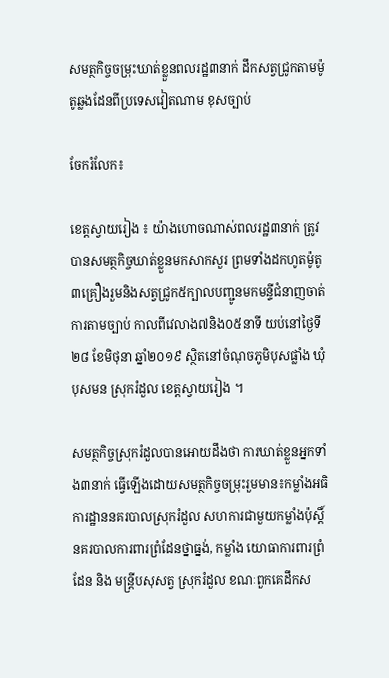សមត្ថកិច្ចចម្រុះឃាត់ខ្លួនពលរដ្ឋ៣នាក់ ដឹកសត្វជ្រូកតាមម៉ូតូឆ្លងដែនពីប្រទេសវៀតណាម ខុសច្បាប់

ចែករំលែក៖

ខេត្តស្វាយរៀង ៖ យ៉ាងហោចណាស់ពលរដ្ឋ៣នាក់ ត្រូវបានសមត្ថកិច្ចឃាត់ខ្លួនមកសាកសួរ ព្រមទាំងដកហូតម៉ូតូ៣គ្រឿងរួមនិងសត្វជ្រូក៥ក្បាលបញ្ជូនមកមន្ទីជំនាញចាត់ការតាមច្បាប់ កាលពីវេលាង៧និង០៥នាទី យប់នៅថ្ងៃទី២៨ ខែមិថុនា ឆ្នាំ២០១៩ ស្ថិតនៅចំណុចភូមិបុសផ្លាំង ឃុំបុសមន ស្រុករំដួល ខេត្តស្វាយរៀង ។

សមត្ថកិច្ចស្រុករំដួលបានអោយដឹងថា ការឃាត់ខ្លួនអ្នកទាំង៣នាក់ ធ្វើឡើងដោយសមត្ថកិច្ចចម្រុះរួមមាន៖កម្លាំងអធិការដ្ឋាននគរបាលស្រុករំដួល សហការជាមួយកម្លាំងប៉ុស្តិ៍ នគរបាលការពារព្រំដែនថ្នាធ្នង់, កម្លាំង យោធាការពារព្រំដែន និង មន្ត្រីបសុសត្វ ស្រុករំដួល ខណៈពួកគេដឹកស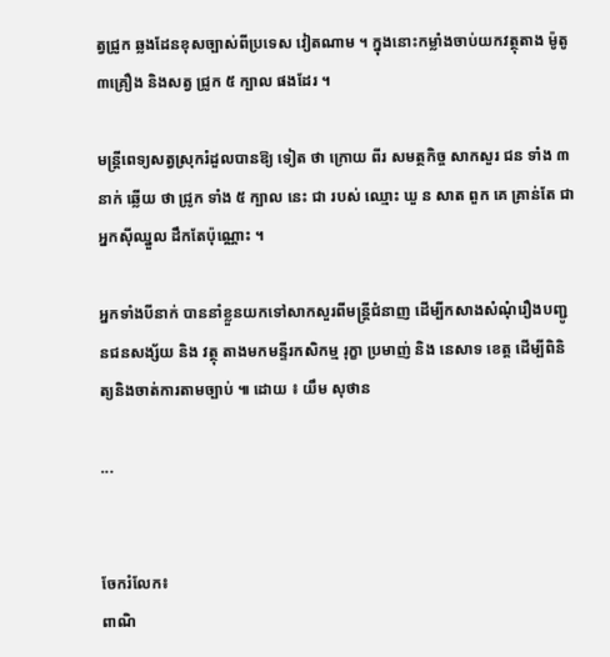ត្វជ្រូក ឆ្លងដែនខុសច្បាស់ពីប្រទេស វៀតណាម ។ ក្នុងនោះកម្លាំងចាប់យកវត្ថុតាង ម៉ូតូ៣គ្រឿង និងសត្វ ជ្រូក ៥ ក្បាល ផងដែរ ។

មន្ត្រីពេទ្យសត្វស្រុករំដួលបានឱ្យ ទៀត ថា ក្រោយ ពីរ សមត្ថកិច្ច សាកសួរ ជន ទាំង ៣ នាក់ ឆ្លើយ ថា ជ្រូក ទាំង ៥ ក្បាល នេះ ជា របស់ ឈ្មោះ ឃួ ន សាត ពួក គេ គ្រាន់តែ ជា អ្នកស៊ីឈ្នួល ដឹកតែប៉ុណ្ណោះ ។

អ្នកទាំងបីនាក់ បាននាំខ្លួនយកទៅសាកសួរពីមន្ត្រីជំនាញ ដើម្បីកសាងសំណុំរឿងបញ្ជូនជនសង្ស័យ និង វត្ថុ តាងមកមន្ទីរកសិកម្ម រុក្ខា ប្រមាញ់ និង នេសាទ ខេត្ត ដើម្បីពិនិត្យនិងចាត់ការតាមច្បាប់ ៕ ដោយ ៖ យឹម សុថាន

...


ចែករំលែក៖
ពាណិ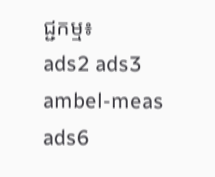ជ្ជកម្ម៖
ads2 ads3 ambel-meas ads6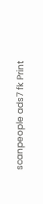scanpeople ads7 fk Print